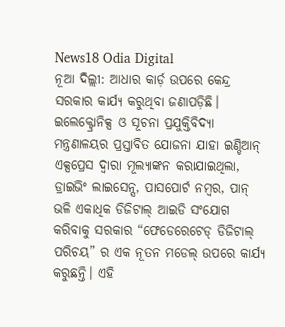News18 Odia Digital
ନୂଆ ଦିଲ୍ଲୀ: ଆଧାର କାର୍ଡ଼ ଉପରେ କେନ୍ଦ୍ର ସରକାର କାର୍ଯ୍ୟ କରୁଥିବା ଜଣାପଡ଼ିଛି। ଇଲେକ୍ଟ୍ରୋନିକ୍ସ ଓ ସୂଚନା ପ୍ରଯୁକ୍ତିବିଦ୍ୟା ମନ୍ତ୍ରଣାଳୟର ପ୍ରସ୍ତାବିତ ଯୋଜନା ଯାହା ଇଣ୍ଡିଆନ୍ ଏକ୍ସପ୍ରେସ ଦ୍ୱାରା ମୂଲ୍ୟାଙ୍କନ କରାଯାଇଥିଲା, ଡ୍ରାଇଭିଂ ଲାଇସେନ୍ସ, ପାସପୋର୍ଟ ନମ୍ବର, ପାନ୍ ଭଳି ଏକାଧିକ ଡିଜିଟାଲ୍ ଆଇଡି ସଂଯୋଗ କରିବାକୁ ସରକାର “ଫେଡେରେଟେଡ୍ ଡିଜିଟାଲ୍ ପରିଚୟ” ର ଏକ ନୂତନ ମଡେଲ୍ ଉପରେ କାର୍ଯ୍ୟ କରୁଛନ୍ତି। ଏହି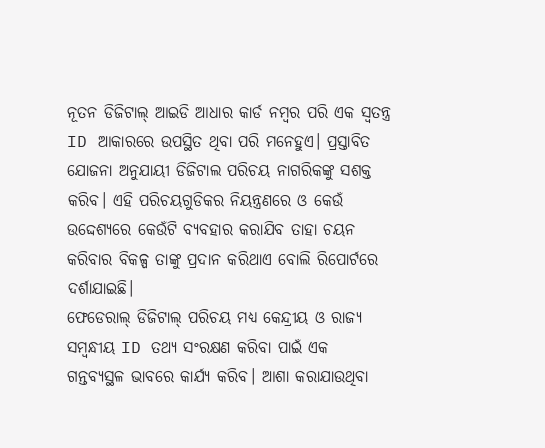ନୂତନ ଡିଜିଟାଲ୍ ଆଇଡି ଆଧାର କାର୍ଡ ନମ୍ବର ପରି ଏକ ସ୍ୱତନ୍ତ୍ର ID ଆକାରରେ ଉପସ୍ଥିତ ଥିବା ପରି ମନେହୁଏ। ପ୍ରସ୍ତାବିତ ଯୋଜନା ଅନୁଯାୟୀ ଡିଜିଟାଲ ପରିଚୟ ନାଗରିକଙ୍କୁ ସଶକ୍ତ କରିବ। ଏହି ପରିଚୟଗୁଡିକର ନିୟନ୍ତ୍ରଣରେ ଓ କେଉଁ ଉଦ୍ଦେଶ୍ୟରେ କେଉଁଟି ବ୍ୟବହାର କରାଯିବ ତାହା ଚୟନ କରିବାର ବିକଳ୍ପ ତାଙ୍କୁ ପ୍ରଦାନ କରିଥାଏ ବୋଲି ରିପୋର୍ଟରେ ଦର୍ଶାଯାଇଛି।
ଫେଡେରାଲ୍ ଡିଜିଟାଲ୍ ପରିଚୟ ମଧ୍ୟ କେନ୍ଦ୍ରୀୟ ଓ ରାଜ୍ୟ ସମ୍ବନ୍ଧୀୟ ID ତଥ୍ୟ ସଂରକ୍ଷଣ କରିବା ପାଇଁ ଏକ ଗନ୍ତବ୍ୟସ୍ଥଳ ଭାବରେ କାର୍ଯ୍ୟ କରିବ। ଆଶା କରାଯାଉଥିବା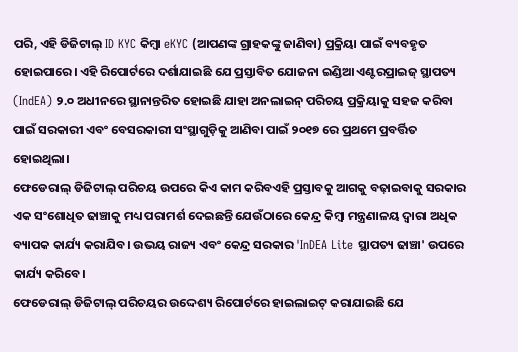ପରି, ଏହି ଡିଜିଟାଲ୍ ID KYC କିମ୍ବା eKYC (ଆପଣଙ୍କ ଗ୍ରାହକଙ୍କୁ ଜାଣିବା) ପ୍ରକ୍ରିୟା ପାଇଁ ବ୍ୟବହୃତ ହୋଇପାରେ। ଏହି ରିପୋର୍ଟରେ ଦର୍ଶାଯାଇଛି ଯେ ପ୍ରସ୍ତାବିତ ଯୋଜନା ଇଣ୍ଡିଆ ଏଣ୍ଟରପ୍ରାଇଜ୍ ସ୍ଥାପତ୍ୟ (IndEA) ୨.୦ ଅଧୀନରେ ସ୍ଥାନାନ୍ତରିତ ହୋଇଛି ଯାହା ଅନଲାଇନ୍ ପରିଚୟ ପ୍ରକ୍ରିୟାକୁ ସହଜ କରିବା ପାଇଁ ସରକାରୀ ଏବଂ ବେସରକାରୀ ସଂସ୍ଥାଗୁଡ଼ିକୁ ଆଣିବା ପାଇଁ ୨୦୧୭ ରେ ପ୍ରଥମେ ପ୍ରବର୍ତ୍ତିତ ହୋଇଥିଲା।
ଫେଡେରାଲ୍ ଡିଜିଟାଲ୍ ପରିଚୟ ଉପରେ କିଏ କାମ କରିବଏହି ପ୍ରସ୍ତାବକୁ ଆଗକୁ ବଢ଼ାଇବାକୁ ସରକାର ଏକ ସଂଶୋଧିତ ଢାଞ୍ଚାକୁ ମଧ୍ୟ ପରାମର୍ଶ ଦେଇଛନ୍ତି ଯେଉଁଠାରେ କେନ୍ଦ୍ର କିମ୍ବା ମନ୍ତ୍ରଣାଳୟ ଦ୍ୱାରା ଅଧିକ ବ୍ୟାପକ କାର୍ଯ୍ୟ କରାଯିବ। ଉଭୟ ରାଜ୍ୟ ଏବଂ କେନ୍ଦ୍ର ସରକାର 'InDEA Lite ସ୍ଥାପତ୍ୟ ଢାଞ୍ଚା' ଉପରେ କାର୍ଯ୍ୟ କରିବେ।
ଫେଡେରାଲ୍ ଡିଜିଟାଲ୍ ପରିଚୟର ଉଦ୍ଦେଶ୍ୟ ରିପୋର୍ଟରେ ହାଇଲାଇଟ୍ କରାଯାଇଛି ଯେ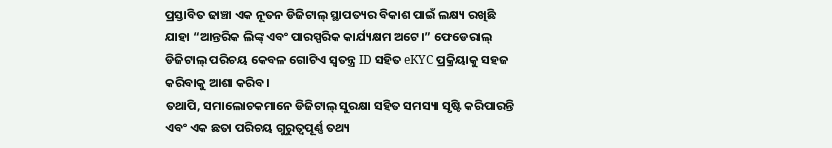ପ୍ରସ୍ତାବିତ ଢାଞ୍ଚା ଏକ ନୂତନ ଡିଜିଟାଲ୍ ସ୍ଥାପତ୍ୟର ବିକାଶ ପାଇଁ ଲକ୍ଷ୍ୟ ରଖିଛି ଯାହା “ଆନ୍ତରିକ ଲିଙ୍କ୍ ଏବଂ ପାରସ୍ପରିକ କାର୍ଯ୍ୟକ୍ଷମ ଅଟେ।” ଫେଡେରାଲ୍ ଡିଜିଟାଲ୍ ପରିଚୟ କେବଳ ଗୋଟିଏ ସ୍ୱତନ୍ତ୍ର ID ସହିତ eKYC ପ୍ରକ୍ରିୟାକୁ ସହଜ କରିବାକୁ ଆଶା କରିବ।
ତଥାପି, ସମାଲୋଚକମାନେ ଡିଜିଟାଲ୍ ସୁରକ୍ଷା ସହିତ ସମସ୍ୟା ସୃଷ୍ଟି କରିପାରନ୍ତି ଏବଂ ଏକ ଛତା ପରିଚୟ ଗୁରୁତ୍ୱପୂର୍ଣ୍ଣ ତଥ୍ୟ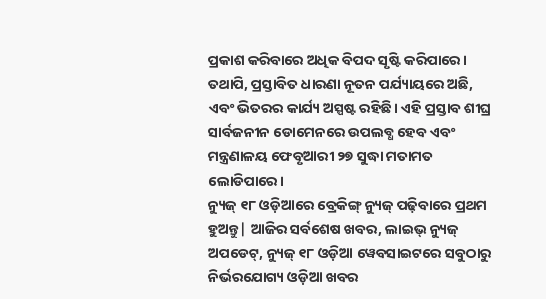ପ୍ରକାଶ କରିବାରେ ଅଧିକ ବିପଦ ସୃଷ୍ଟି କରିପାରେ। ତଥାପି, ପ୍ରସ୍ତାବିତ ଧାରଣା ନୂତନ ପର୍ଯ୍ୟାୟରେ ଅଛି, ଏବଂ ଭିତରର କାର୍ଯ୍ୟ ଅସ୍ପଷ୍ଟ ରହିଛି। ଏହି ପ୍ରସ୍ତାବ ଶୀଘ୍ର ସାର୍ବଜନୀନ ଡୋମେନରେ ଉପଲବ୍ଧ ହେବ ଏବଂ ମନ୍ତ୍ରଣାଳୟ ଫେବୃଆରୀ ୨୭ ସୁଦ୍ଧା ମତାମତ ଲୋଡିପାରେ।
ନ୍ୟୁଜ୍ ୧୮ ଓଡ଼ିଆରେ ବ୍ରେକିଙ୍ଗ୍ ନ୍ୟୁଜ୍ ପଢ଼ିବାରେ ପ୍ରଥମ ହୁଅନ୍ତୁ| ଆଜିର ସର୍ବଶେଷ ଖବର, ଲାଇଭ୍ ନ୍ୟୁଜ୍ ଅପଡେଟ୍, ନ୍ୟୁଜ୍ ୧୮ ଓଡ଼ିଆ ୱେବସାଇଟରେ ସବୁଠାରୁ ନିର୍ଭରଯୋଗ୍ୟ ଓଡ଼ିଆ ଖବର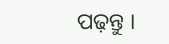ପଢ଼ନ୍ତୁ ।